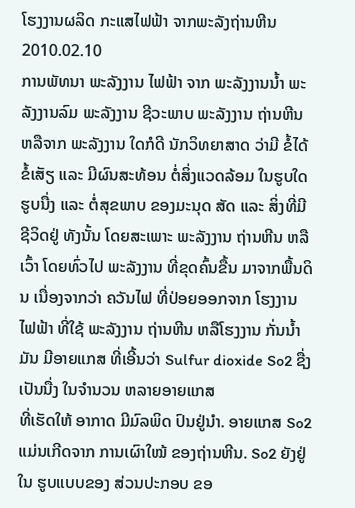ໂຮງງານຜລິດ ກະແສໄຟຟ້າ ຈາກພະລັງຖ່ານຫີນ
2010.02.10
ການພັທນາ ພະລັງງານ ໄຟຟ້າ ຈາກ ພະລັງງານນໍ້າ ພະລັງງານລົມ ພະລັງງານ ຊີວະພາບ ພະລັງງານ ຖ່ານຫີນ ຫລືຈາກ ພະລັງງານ ໃດກໍດີ ນັກວິທຍາສາດ ວ່າມີ ຂໍ້ໄດ້ຂໍ້ເສັຽ ແລະ ມີຜົນສະທ້ອນ ຕໍ່ສິ່ງແວດລ້ອມ ໃນຮູບໃດຮູບນື່ງ ແລະ ຕໍ່ສຸຂພາບ ຂອງມະນຸດ ສັດ ແລະ ສິ່ງທີ່ມີ ຊີວິດຢູ່ ທັງນັ້ນ ໂດຍສະເພາະ ພະລັງງານ ຖ່ານຫີນ ຫລືເວົ້າ ໂດຍທົ່ວໄປ ພະລັງງານ ທີ່ຂຸດຄົ້ນຂື້ນ ມາຈາກພື້ນດິນ ເນື່ອງຈາກວ່າ ຄວັນໄຟ ທີ່ປ່ອຍອອກຈາກ ໂຮງງານໄຟຟ້າ ທີ່ໃຊ້ ພະລັງງານ ຖ່ານຫີນ ຫລືໂຮງງານ ກັ່ນນໍ້າມັນ ມີອາຍແກສ ທີ່ເອີ້ນວ່າ Sulfur dioxide So2 ຊື່ງເປັນນື່ງ ໃນຈໍານວນ ຫລາຍອາຍແກສ
ທີ່ເຮັດໃຫ້ ອາກາດ ມີມົລພິດ ປົນຢູ່ນໍາ. ອາຍແກສ So2 ແມ່ນເກີດຈາກ ການເຜົາໃໝ້ ຂອງຖ່ານຫີນ. So2 ຍັງຢູ່ໃນ ຮູບແບບຂອງ ສ່ວນປະກອບ ຂອ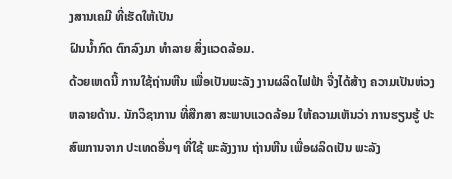ງສານເຄມີ ທີ່ເຮັດໃຫ້ເປັນ
ຝົນນໍ້າກົດ ຕົກລົງມາ ທໍາລາຍ ສິ່ງແວດລ້ອມ.
ດ້ວຍເຫດນີ້ ການໃຊ້ຖ່ານຫີນ ເພື່ອເປັນພະລັງ ງານຜລິດໄຟຟ້າ ຈື່ງໄດ້ສ້າງ ຄວາມເປັນຫ່ວງ ຫລາຍດ້ານ. ນັກວິຊາການ ທີ່ສືກສາ ສະພາບແວດລ້ອມ ໃຫ້ຄວາມເຫັນວ່າ ການຮຽນຮູ້ ປະສົພການຈາກ ປະເທດອື່ນໆ ທີ່ໃຊ້ ພະລັງງານ ຖ່ານຫີນ ເພື່ອຜລິດເປັນ ພະລັງ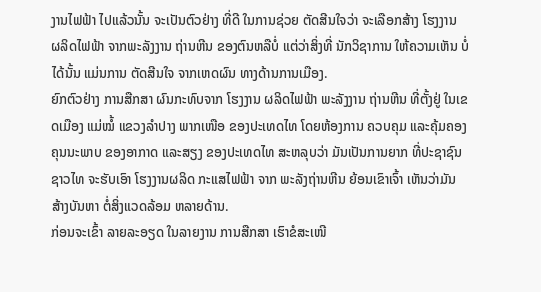ງານໄຟຟ້າ ໄປແລ້ວນັ້ນ ຈະເປັນຕົວຢ່າງ ທີ່ດີ ໃນການຊ່ວຍ ຕັດສີນໃຈວ່າ ຈະເລືອກສ້າງ ໂຮງງານ ຜລິດໄຟຟ້າ ຈາກພະລັງງານ ຖ່ານຫີນ ຂອງຕົນຫລືບໍ່ ແຕ່ວ່າສິ່ງທີ່ ນັກວິຊາການ ໃຫ້ຄວາມເຫັນ ບໍ່ໄດ້ນັ້ນ ແມ່ນການ ຕັດສີນໃຈ ຈາກເຫດຜົນ ທາງດ້ານການເມືອງ.
ຍົກຕົວຢ່າງ ການສືກສາ ຜົນກະທົບຈາກ ໂຮງງານ ຜລິດໄຟຟ້າ ພະລັງງານ ຖ່ານຫີນ ທີ່ຕັ້ງຢູ່ ໃນເຂດເມືອງ ແມ່ໝໍ້ ແຂວງລໍາປາງ ພາກເໜືອ ຂອງປະເທດໄທ ໂດຍຫ້ອງການ ຄວບຄຸມ ແລະຄຸ້ມຄອງ ຄຸນນະພາບ ຂອງອາກາດ ແລະສຽງ ຂອງປະເທດໄທ ສະຫລຸບວ່າ ມັນເປັນການຍາກ ທີ່ປະຊາຊົນ ຊາວໄທ ຈະຮັບເອົາ ໂຮງງານຜລິດ ກະແສໄຟຟ້າ ຈາກ ພະລັງຖ່ານຫີນ ຍ້ອນເຂົາເຈົ້າ ເຫັນວ່າມັນ ສ້າງບັນຫາ ຕໍ່ສິ່ງແວດລ້ອມ ຫລາຍດ້ານ.
ກ່ອນຈະເຂົ້າ ລາຍລະອຽດ ໃນລາຍງານ ການສືກສາ ເຮົາຂໍສະເໜີ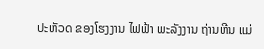ປະຫັວດ ຂອງໂຮງງານ ໄຟຟ້າ ພະລັງງານ ຖ່ານຫີນ ແມ່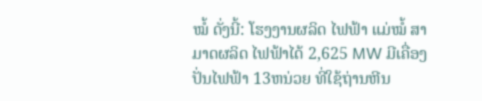ໝໍ້ ດັ່ງນີ້: ໂຮງງານຜລິດ ໄຟຟ້າ ແມ່ໝໍ້ ສາມາດຜລິດ ໄຟຟ້າໄດ້ 2,625 MW ມີເຄື່ອງ ປັ່ນໄຟຟ້າ 13ຫນ່ວຍ ທີ່ໃຊ້ຖ່ານຫີນ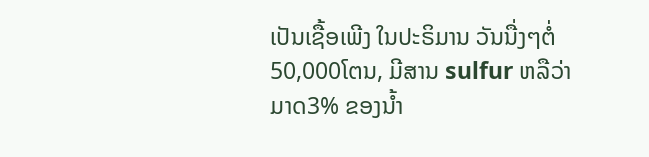ເປັນເຊື້ອເພີງ ໃນປະຣິມານ ວັນນື່ງໆຕໍ່ 50,000ໂຕນ, ມີສານ sulfur ຫລືວ່າ ມາດ3% ຂອງນໍ້າ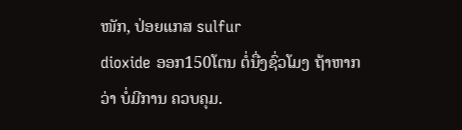ໜັກ, ປ່ອຍແກສ sulfur
dioxide ອອກ150ໂຕນ ຕໍ່ນື່ງຊົ່ວໂມງ ຖ້າຫາກວ່າ ບໍ່ມີການ ຄວບຄຸມ.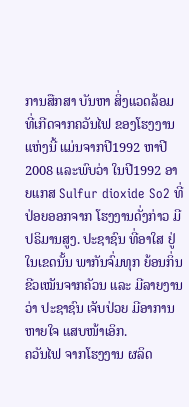ການສືກສາ ບັນຫາ ສິ່ງແວດລ້ອມ ທີ່ເກີດຈາກຄວັນໄຟ ຂອງໂຮງງານ ແຫ່ງນີ້ ແມ່ນຈາກປີ1992 ຫາປີ2008 ແລະພົບວ່າ ໃນປີ1992 ອາຍແກສ Sulfur dioxide So2 ທີ່ປ່ອຍອອກຈາກ ໂຮງງານດັ່ງກ່າວ ມີປຣິມານສູງ. ປະຊາຊົນ ທີ່ອາໃສ ຢູ່ໃນເຂດນັ້ນ ພາກັນຈົ່ມທຸກ ຍ້ອນກິ່ນ ຂີວເໝັນຈາກຄັວນ ແລະ ມີລາຍງານວ່າ ປະຊາຊົນ ເຈັບປ່ວຍ ມີອາການ ຫາຍໃຈ ແສບໜ້າເອິກ.
ຄວັນໄຟ ຈາກໂຮງງານ ຜລິດ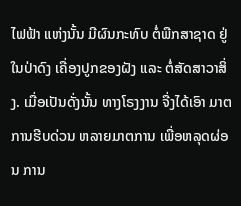ໄຟຟ້າ ແຫ່ງນັ້ນ ມີຜົນກະທົບ ຕໍ່ພືກສາຊາດ ຢູ່ໃນປ່າດົງ ເຄື່ອງປູກຂອງຝັງ ແລະ ຕໍ່ສັດສາວາສິ່ງ. ເມື່ອເປັນດັ່ງນັ້ນ ທາງໂຣງງານ ຈື່ງໄດ້ເອົາ ມາຕການຮີບດ່ວນ ຫລາຍມາຕການ ເພື່ອຫລຸດຜ່ອນ ການ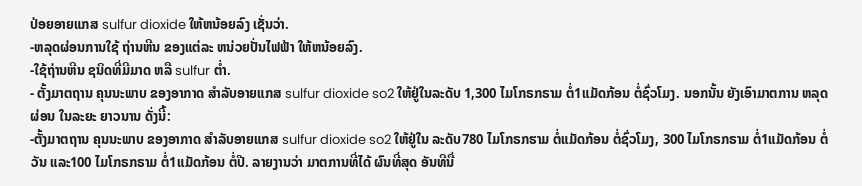ປ່ອຍອາຍແກສ sulfur dioxide ໃຫ້ຫນ້ອຍລົງ ເຊັ່ນວ່າ.
-ຫລຸດຜ່ອນການໃຊ້ ຖ່ານຫີນ ຂອງແຕ່ລະ ຫນ່ວຍປັ່ນໄຟຟ້າ ໃຫ້ຫນ້ອຍລົງ.
-ໃຊ້ຖ່ານຫີນ ຊນິດທີ່ມີມາດ ຫລື sulfur ຕໍ່າ.
- ຕັ້ງມາຕຖານ ຄຸນນະພາບ ຂອງອາກາດ ສໍາລັບອາຍແກສ sulfur dioxide so2 ໃຫ້ຢູ່ໃນລະດັບ 1,300 ໄມໂກຣກຣາມ ຕໍ່1ແມັດກ້ອນ ຕໍ່ຊົ່ວໂມງ. ນອກນັ້ນ ຍັງເອົາມາຕການ ຫລຸດຜ່ອນ ໃນລະຍະ ຍາວນານ ດັ່ງນີ້:
-ຕັ້ງມາຕຖານ ຄຸນນະພາບ ຂອງອາກາດ ສໍາລັບອາຍແກສ sulfur dioxide so2 ໃຫ້ຢູ່ໃນ ລະດັບ780 ໄມໂກຣກຮາມ ຕໍ່ແມັດກ້ອນ ຕໍ່ຊົ່ວໂມງ, 300 ໄມໂກຣກຣາມ ຕໍ່1ແມັດກ້ອນ ຕໍ່ວັນ ແລະ100 ໄມໂກຣກຣາມ ຕໍ່1ແມັດກ້ອນ ຕໍ່ປີ. ລາຍງານວ່າ ມາຕການທີ່ໄດ້ ຜົນທີ່ສຸດ ອັນທີນື່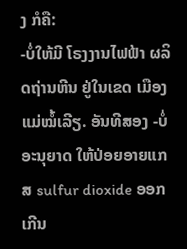ງ ກໍຄື:
-ບໍ່ໃຫ້ມີ ໂຣງງານໄຟຟ້າ ຜລິດຖ່ານຫີນ ຢູ່ໃນເຂດ ເມືອງແມ່ໝໍ້ເລີຽ. ອັນທີສອງ -ບໍ່ອະນຸຍາດ ໃຫ້ປ່ອຍອາຍແກສ sulfur dioxide ອອກເກີນ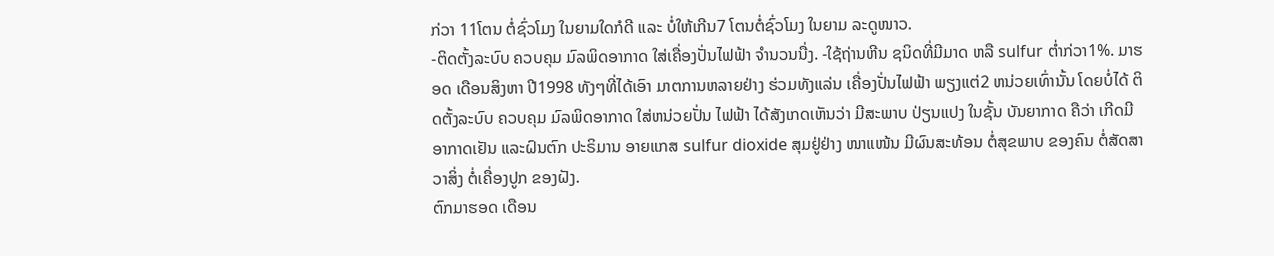ກ່ວາ 11ໂຕນ ຕໍ່ຊົ່ວໂມງ ໃນຍາມໃດກໍດີ ແລະ ບໍ່ໃຫ້ເກີນ7 ໂຕນຕໍ່ຊົ່ວໂມງ ໃນຍາມ ລະດູໜາວ.
-ຕິດຕັ້ງລະບົບ ຄວບຄຸມ ມົລພິດອາກາດ ໃສ່ເຄື່ອງປັ່ນໄຟຟ້າ ຈໍານວນນື່ງ. -ໃຊ້ຖ່ານຫີນ ຊນິດທີ່ມີມາດ ຫລື sulfur ຕໍ່າກ່ວາ1%. ມາຮອດ ເດືອນສິງຫາ ປີ1998 ທັງໆທີ່ໄດ້ເອົາ ມາຕການຫລາຍຢ່າງ ຮ່ວມທັງແລ່ນ ເຄື່ອງປັ່ນໄຟຟ້າ ພຽງແຕ່2 ຫນ່ວຍເທົ່ານັ້ນ ໂດຍບໍ່ໄດ້ ຕິດຕັ້ງລະບົບ ຄວບຄຸມ ມົລພິດອາກາດ ໃສ່ຫນ່ວຍປັ່ນ ໄຟຟ້າ ໄດ້ສັງເກດເຫັນວ່າ ມີສະພາບ ປ່ຽນແປງ ໃນຊັ້ນ ບັນຍາກາດ ຄືວ່າ ເກີດມີ ອາກາດເຢັນ ແລະຝົນຕົກ ປະຣິມານ ອາຍແກສ sulfur dioxide ສຸມຢູ່ຢ່າງ ໜາແໜ້ນ ມີຜົນສະທ້ອນ ຕໍ່ສຸຂພາບ ຂອງຄົນ ຕໍ່ສັດສາວາສິ່ງ ຕໍ່ເຄື່ອງປູກ ຂອງຝັງ.
ຕົກມາຮອດ ເດືອນ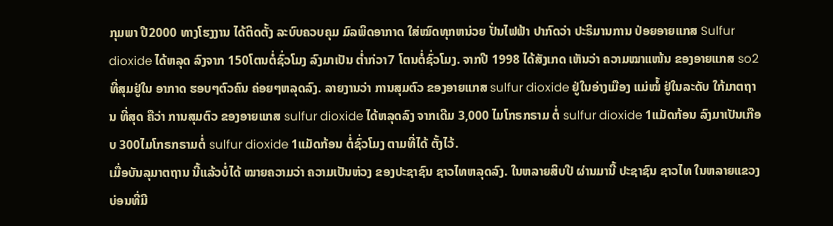ກຸມພາ ປີ2000 ທາງໂຮງງານ ໄດ້ຕິດຕັ້ງ ລະບົບຄວບຄຸມ ມົລພິດອາກາດ ໃສ່ໝົດທຸກຫນ່ວຍ ປັ່ນໄຟຟ້າ ປາກົດວ່າ ປະຣິມານການ ປ່ອຍອາຍແກສ Sulfur dioxide ໄດ້ຫລຸດ ລົງຈາກ 150ໂຕນຕໍ່ຊົ່ວໂມງ ລົງມາເປັນ ຕໍ່າກ່ວາ7 ໂຕນຕໍ່ຊົ່ວໂມງ. ຈາກປີ 1998 ໄດ້ສັງເກດ ເຫັນວ່າ ຄວາມໝາແໜ້ນ ຂອງອາຍແກສ so2 ທີ່ສຸມຢູ່ໃນ ອາກາດ ຮອບໆຕົວຄົນ ຄ່ອຍໆຫລຸດລົງ. ລາຍງານວ່າ ການສຸມຕົວ ຂອງອາຍແກສ sulfur dioxide ຢູ່ໃນອ່າງເມືອງ ແມ່ໝໍ້ ຢູ່ໃນລະດັບ ໃກ້ມາຕຖານ ທີ່ສຸດ ຄືວ່າ ການສຸມຕົວ ຂອງອາຍແກສ sulfur dioxide ໄດ້ຫລຸດລົງ ຈາກເດີມ 3,000 ໄມໂກຣກຣາມ ຕໍ່ sulfur dioxide 1ແມັດກ້ອນ ລົງມາເປັນເກືອບ 300ໄມໂກຣກຣາມຕໍ່ sulfur dioxide 1ແມັດກ້ອນ ຕໍ່ຊົ່ວໂມງ ຕາມທີ່ໄດ້ ຕັ້ງໄວ້.
ເມື່ອບັນລຸມາຕຖານ ນີ້ແລ້ວບໍ່ໄດ້ ໝາຍຄວາມວ່າ ຄວາມເປັນຫ່ວງ ຂອງປະຊາຊົນ ຊາວໄທຫລຸດລົງ. ໃນຫລາຍສິບປີ ຜ່ານມານີ້ ປະຊາຊົນ ຊາວໄທ ໃນຫລາຍແຂວງ ບ່ອນທີ່ມີ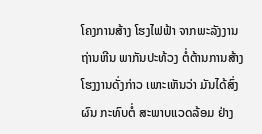ໂຄງການສ້າງ ໂຮງໄຟຟ້າ ຈາກພະລັງງານ ຖ່ານຫີນ ພາກັນປະທ້ວງ ຕໍ່ຕ້ານການສ້າງ ໂຮງງານດັ່ງກ່າວ ເພາະເຫັນວ່າ ມັນໄດ້ສົ່ງຜົນ ກະທົບຕໍ່ ສະພາບແວດລ້ອມ ຢ່າງ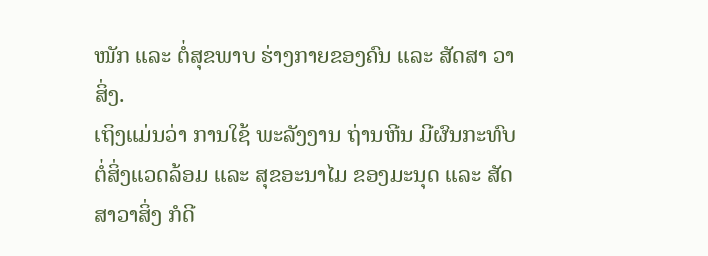ໜັກ ແລະ ຕໍ່ສຸຂພາບ ຮ່າງກາຍຂອງຄົນ ແລະ ສັດສາ ວາສິ່ງ.
ເຖິງແມ່ນວ່າ ການໃຊ້ ພະລັງງານ ຖ່ານຫີນ ມີຜົນກະທົບ ຕໍ່ສິ່ງແວດລ້ອມ ແລະ ສຸຂອະນາໄມ ຂອງມະນຸດ ແລະ ສັດສາວາສິ່ງ ກໍດີ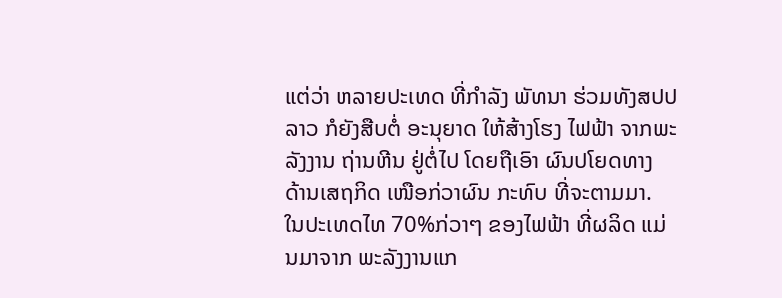ແຕ່ວ່າ ຫລາຍປະເທດ ທີ່ກໍາລັງ ພັທນາ ຮ່ວມທັງສປປລາວ ກໍຍັງສືບຕໍ່ ອະນຸຍາດ ໃຫ້ສ້າງໂຮງ ໄຟຟ້າ ຈາກພະລັງງານ ຖ່ານຫີນ ຢູ່ຕໍ່ໄປ ໂດຍຖືເອົາ ຜົນປໂຍດທາງ ດ້ານເສຖກິດ ເໜືອກ່ວາຜົນ ກະທົບ ທີ່ຈະຕາມມາ.
ໃນປະເທດໄທ 70%ກ່ວາໆ ຂອງໄຟຟ້າ ທີ່ຜລິດ ແມ່ນມາຈາກ ພະລັງງານແກ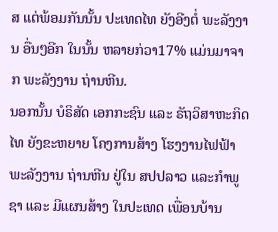ສ ແຕ່ພ້ອມກັນນັ້ນ ປະເທດໄທ ຍັງອີງຕໍ່ ພະລັງງານ ອື່ນໆອີກ ໃນນັ້ນ ຫລາຍກ່ວາ17% ແມ່ນມາຈາກ ພະລັງງານ ຖ່ານຫີນ.
ນອກນັ້ນ ບໍຣິສັດ ເອກກະຊົນ ແລະ ຣັຖວິສາຫະກິດໄທ ຍັງຂະຫຍາຍ ໂຄງການສ້າງ ໂຮງງານໄຟຟ້າ ພະລັງງານ ຖ່ານຫີນ ຢູ່ໃນ ສປປລາວ ແລະກໍາພູຊາ ແລະ ມີແຜນສ້າງ ໃນປະເທດ ເພື່ອນບ້ານ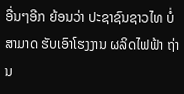ອື່ນໆອີກ ຍ້ອນວ່າ ປະຊາຊົນຊາວໄທ ບໍ່ສາມາດ ຮັບເອົາໂຮງງານ ຜລິດໄຟຟ້າ ຖ່ານ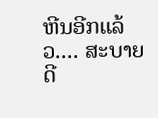ຫີນອີກແລ້ວ.... ສະບາຍດີ